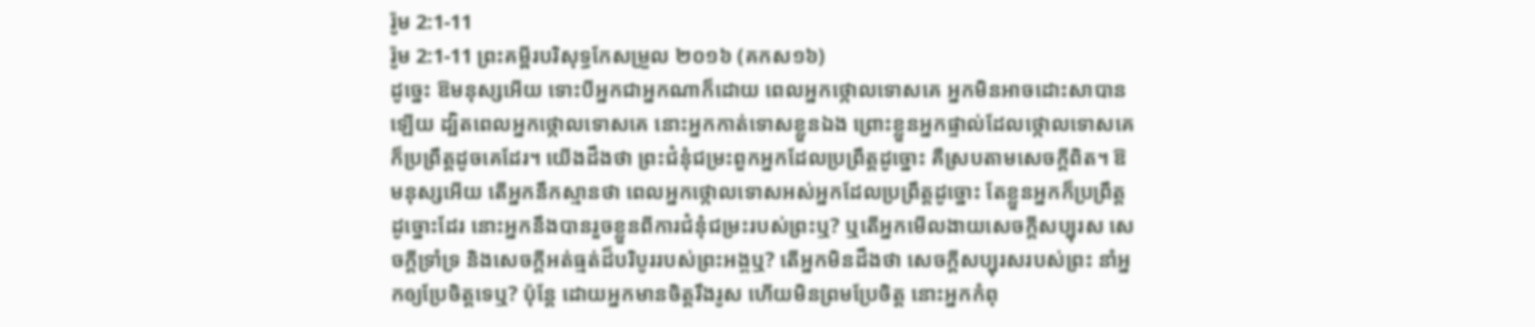រ៉ូម 2:1-11
រ៉ូម 2:1-11 ព្រះគម្ពីរបរិសុទ្ធកែសម្រួល ២០១៦ (គកស១៦)
ដូច្នេះ ឱមនុស្សអើយ ទោះបីអ្នកជាអ្នកណាក៏ដោយ ពេលអ្នកថ្កោលទោសគេ អ្នកមិនអាចដោះសាបានឡើយ ដ្បិតពេលអ្នកថ្កោលទោសគេ នោះអ្នកកាត់ទោសខ្លួនឯង ព្រោះខ្លួនអ្នកផ្ទាល់ដែលថ្កោលទោសគេ ក៏ប្រព្រឹត្តដូចគេដែរ។ យើងដឹងថា ព្រះជំនុំជម្រះពួកអ្នកដែលប្រព្រឹត្តដូច្នោះ គឺស្របតាមសេចក្ដីពិត។ ឱមនុស្សអើយ តើអ្នកនឹកស្មានថា ពេលអ្នកថ្កោលទោសអស់អ្នកដែលប្រព្រឹត្តដូច្នោះ តែខ្លួនអ្នកក៏ប្រព្រឹត្តដូច្នោះដែរ នោះអ្នកនឹងបានរួចខ្លួនពីការជំនុំជម្រះរបស់ព្រះឬ? ឬតើអ្នកមើលងាយសេចក្តីសប្បុរស សេចក្តីទ្រាំទ្រ និងសេចក្តីអត់ធ្មត់ដ៏បរិបូររបស់ព្រះអង្គឬ? តើអ្នកមិនដឹងថា សេចក្តីសប្បុរសរបស់ព្រះ នាំអ្នកឲ្យប្រែចិត្តទេឬ? ប៉ុន្ដែ ដោយអ្នកមានចិត្តរឹងរូស ហើយមិនព្រមប្រែចិត្ត នោះអ្នកកំពុ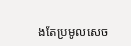ងតែប្រមូលសេច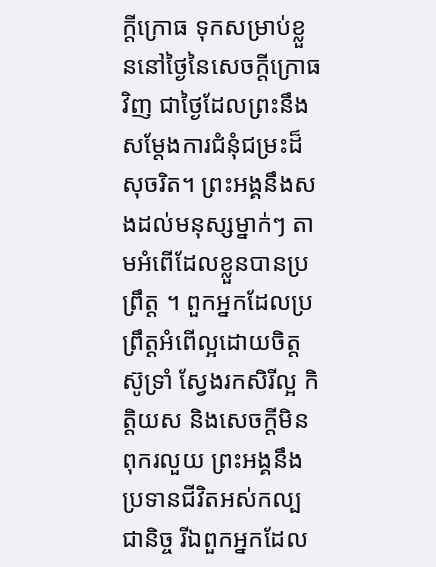ក្តីក្រោធ ទុកសម្រាប់ខ្លួននៅថ្ងៃនៃសេចក្តីក្រោធវិញ ជាថ្ងៃដែលព្រះនឹងសម្ដែងការជំនុំជម្រះដ៏សុចរិត។ ព្រះអង្គនឹងសងដល់មនុស្សម្នាក់ៗ តាមអំពើដែលខ្លួនបានប្រព្រឹត្ត ។ ពួកអ្នកដែលប្រព្រឹត្តអំពើល្អដោយចិត្តស៊ូទ្រាំ ស្វែងរកសិរីល្អ កិត្តិយស និងសេចក្តីមិនពុករលួយ ព្រះអង្គនឹងប្រទានជីវិតអស់កល្បជានិច្ច រីឯពួកអ្នកដែល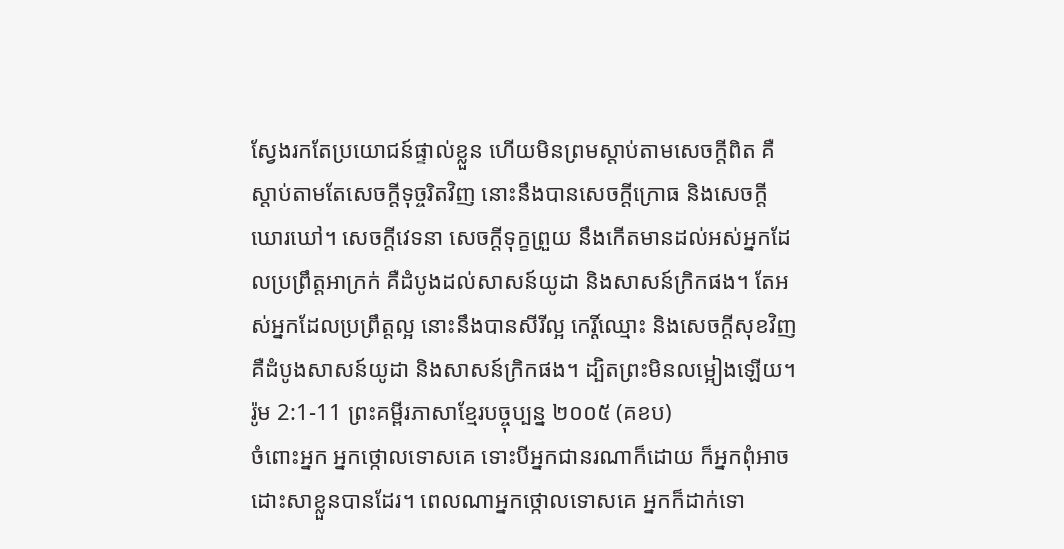ស្វែងរកតែប្រយោជន៍ផ្ទាល់ខ្លួន ហើយមិនព្រមស្តាប់តាមសេចក្តីពិត គឺស្តាប់តាមតែសេចក្តីទុច្ចរិតវិញ នោះនឹងបានសេចក្តីក្រោធ និងសេចក្តីឃោរឃៅ។ សេចក្តីវេទនា សេចក្តីទុក្ខព្រួយ នឹងកើតមានដល់អស់អ្នកដែលប្រព្រឹត្តអាក្រក់ គឺដំបូងដល់សាសន៍យូដា និងសាសន៍ក្រិកផង។ តែអស់អ្នកដែលប្រព្រឹត្តល្អ នោះនឹងបានសីរីល្អ កេរ្តិ៍ឈ្មោះ និងសេចក្តីសុខវិញ គឺដំបូងសាសន៍យូដា និងសាសន៍ក្រិកផង។ ដ្បិតព្រះមិនលម្អៀងឡើយ។
រ៉ូម 2:1-11 ព្រះគម្ពីរភាសាខ្មែរបច្ចុប្បន្ន ២០០៥ (គខប)
ចំពោះអ្នក អ្នកថ្កោលទោសគេ ទោះបីអ្នកជានរណាក៏ដោយ ក៏អ្នកពុំអាចដោះសាខ្លួនបានដែរ។ ពេលណាអ្នកថ្កោលទោសគេ អ្នកក៏ដាក់ទោ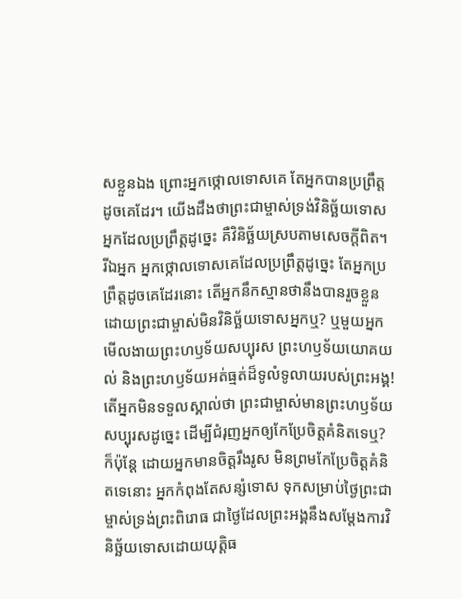សខ្លួនឯង ព្រោះអ្នកថ្កោលទោសគេ តែអ្នកបានប្រព្រឹត្តដូចគេដែរ។ យើងដឹងថាព្រះជាម្ចាស់ទ្រង់វិនិច្ឆ័យទោសអ្នកដែលប្រព្រឹត្តដូច្នេះ គឺវិនិច្ឆ័យស្របតាមសេចក្ដីពិត។ រីឯអ្នក អ្នកថ្កោលទោសគេដែលប្រព្រឹត្តដូច្នេះ តែអ្នកប្រព្រឹត្តដូចគេដែរនោះ តើអ្នកនឹកស្មានថានឹងបានរួចខ្លួន ដោយព្រះជាម្ចាស់មិនវិនិច្ឆ័យទោសអ្នកឬ? ឬមួយអ្នកមើលងាយព្រះហឫទ័យសប្បុរស ព្រះហឫទ័យយោគយល់ និងព្រះហឫទ័យអត់ធ្មត់ដ៏ទូលំទូលាយរបស់ព្រះអង្គ! តើអ្នកមិនទទួលស្គាល់ថា ព្រះជាម្ចាស់មានព្រះហឫទ័យសប្បុរសដូច្នេះ ដើម្បីជំរុញអ្នកឲ្យកែប្រែចិត្តគំនិតទេឬ? ក៏ប៉ុន្តែ ដោយអ្នកមានចិត្តរឹងរូស មិនព្រមកែប្រែចិត្តគំនិតទេនោះ អ្នកកំពុងតែសន្សំទោស ទុកសម្រាប់ថ្ងៃព្រះជាម្ចាស់ទ្រង់ព្រះពិរោធ ជាថ្ងៃដែលព្រះអង្គនឹងសម្តែងការវិនិច្ឆ័យទោសដោយយុត្តិធ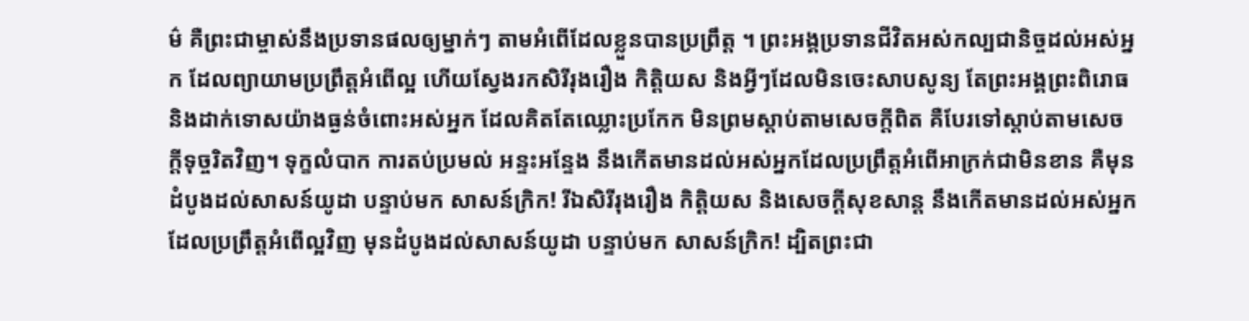ម៌ គឺព្រះជាម្ចាស់នឹងប្រទានផលឲ្យម្នាក់ៗ តាមអំពើដែលខ្លួនបានប្រព្រឹត្ត ។ ព្រះអង្គប្រទានជីវិតអស់កល្បជានិច្ចដល់អស់អ្នក ដែលព្យាយាមប្រព្រឹត្តអំពើល្អ ហើយស្វែងរកសិរីរុងរឿង កិត្តិយស និងអ្វីៗដែលមិនចេះសាបសូន្យ តែព្រះអង្គព្រះពិរោធ និងដាក់ទោសយ៉ាងធ្ងន់ចំពោះអស់អ្នក ដែលគិតតែឈ្លោះប្រកែក មិនព្រមស្ដាប់តាមសេចក្ដីពិត គឺបែរទៅស្ដាប់តាមសេចក្ដីទុច្ចរិតវិញ។ ទុក្ខលំបាក ការតប់ប្រមល់ អន្ទះអន្ទែង នឹងកើតមានដល់អស់អ្នកដែលប្រព្រឹត្តអំពើអាក្រក់ជាមិនខាន គឺមុនដំបូងដល់សាសន៍យូដា បន្ទាប់មក សាសន៍ក្រិក! រីឯសិរីរុងរឿង កិត្តិយស និងសេចក្ដីសុខសាន្ត នឹងកើតមានដល់អស់អ្នកដែលប្រព្រឹត្តអំពើល្អវិញ មុនដំបូងដល់សាសន៍យូដា បន្ទាប់មក សាសន៍ក្រិក! ដ្បិតព្រះជា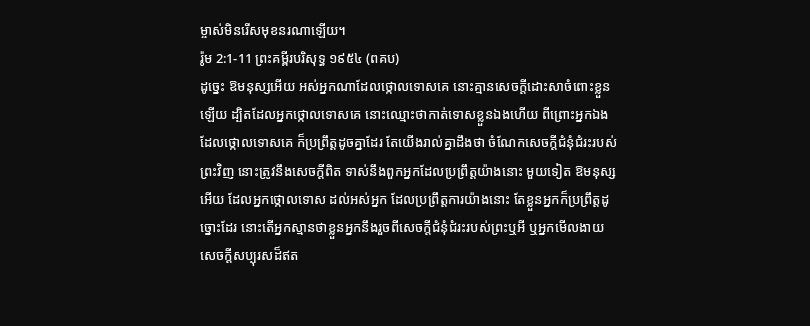ម្ចាស់មិនរើសមុខនរណាឡើយ។
រ៉ូម 2:1-11 ព្រះគម្ពីរបរិសុទ្ធ ១៩៥៤ (ពគប)
ដូច្នេះ ឱមនុស្សអើយ អស់អ្នកណាដែលថ្កោលទោសគេ នោះគ្មានសេចក្ដីដោះសាចំពោះខ្លួនឡើយ ដ្បិតដែលអ្នកថ្កោលទោសគេ នោះឈ្មោះថាកាត់ទោសខ្លួនឯងហើយ ពីព្រោះអ្នកឯងដែលថ្កោលទោសគេ ក៏ប្រព្រឹត្តដូចគ្នាដែរ តែយើងរាល់គ្នាដឹងថា ចំណែកសេចក្ដីជំនុំជំរះរបស់ព្រះវិញ នោះត្រូវនឹងសេចក្ដីពិត ទាស់នឹងពួកអ្នកដែលប្រព្រឹត្តយ៉ាងនោះ មួយទៀត ឱមនុស្សអើយ ដែលអ្នកថ្កោលទោស ដល់អស់អ្នក ដែលប្រព្រឹត្តការយ៉ាងនោះ តែខ្លួនអ្នកក៏ប្រព្រឹត្តដូច្នោះដែរ នោះតើអ្នកស្មានថាខ្លួនអ្នកនឹងរួចពីសេចក្ដីជំនុំជំរះរបស់ព្រះឬអី ឬអ្នកមើលងាយសេចក្ដីសប្បុរសដ៏ឥត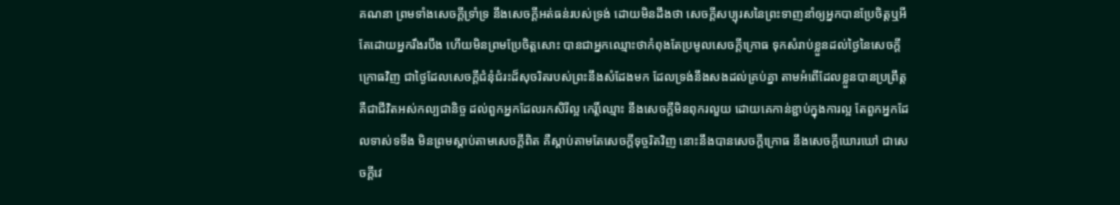គណនា ព្រមទាំងសេចក្ដីទ្រាំទ្រ នឹងសេចក្ដីអត់ធន់របស់ទ្រង់ ដោយមិនដឹងថា សេចក្ដីសប្បុរសនៃព្រះទាញនាំឲ្យអ្នកបានប្រែចិត្តឬអី តែដោយអ្នករឹងរបឹង ហើយមិនព្រមប្រែចិត្តសោះ បានជាអ្នកឈ្មោះថាកំពុងតែប្រមូលសេចក្ដីក្រោធ ទុកសំរាប់ខ្លួនដល់ថ្ងៃនៃសេចក្ដីក្រោធវិញ ជាថ្ងៃដែលសេចក្ដីជំនុំជំរះដ៏សុចរិតរបស់ព្រះនឹងសំដែងមក ដែលទ្រង់នឹងសងដល់គ្រប់គ្នា តាមអំពើដែលខ្លួនបានប្រព្រឹត្ត គឺជាជីវិតអស់កល្បជានិច្ច ដល់ពួកអ្នកដែលរកសិរីល្អ កេរ្តិ៍ឈ្មោះ នឹងសេចក្ដីមិនពុករលួយ ដោយគេកាន់ខ្ជាប់ក្នុងការល្អ តែពួកអ្នកដែលទាស់ទទឹង មិនព្រមស្តាប់តាមសេចក្ដីពិត គឺស្តាប់តាមតែសេចក្ដីទុច្ចរិតវិញ នោះនឹងបានសេចក្ដីក្រោធ នឹងសេចក្ដីឃោរឃៅ ជាសេចក្ដីវេ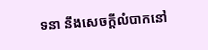ទនា នឹងសេចក្ដីលំបាកនៅ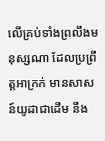លើគ្រប់ទាំងព្រលឹងមនុស្សណា ដែលប្រព្រឹត្តអាក្រក់ មានសាសន៍យូដាជាដើម នឹង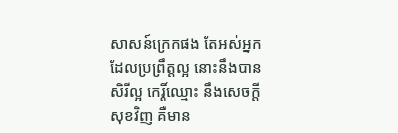សាសន៍ក្រេកផង តែអស់អ្នកដែលប្រព្រឹត្តល្អ នោះនឹងបានសិរីល្អ កេរ្តិ៍ឈ្មោះ នឹងសេចក្ដីសុខវិញ គឺមាន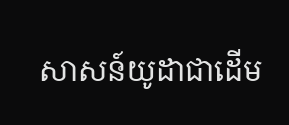សាសន៍យូដាជាដើម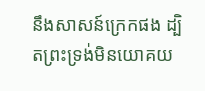នឹងសាសន៍ក្រេកផង ដ្បិតព្រះទ្រង់មិនយោគយ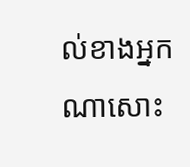ល់ខាងអ្នកណាសោះ